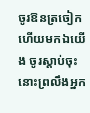ចូរឱនត្រចៀក ហើយមកឯយើង ចូរស្តាប់ចុះ នោះព្រលឹងអ្នក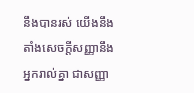នឹងបានរស់ យើងនឹងតាំងសេចក្ដីសញ្ញានឹងអ្នករាល់គ្នា ជាសញ្ញា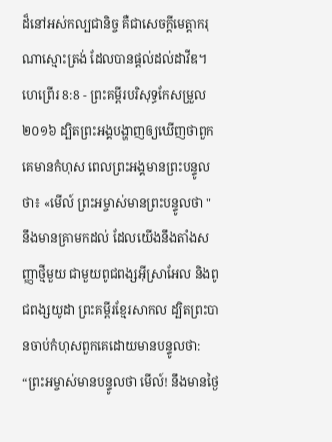ដ៏នៅអស់កល្បជានិច្ច គឺជាសេចក្ដីមេត្តាករុណាស្មោះត្រង់ ដែលបានផ្តល់ដល់ដាវីឌ។
ហេព្រើរ 8:8 - ព្រះគម្ពីរបរិសុទ្ធកែសម្រួល ២០១៦ ដ្បិតព្រះអង្គបង្ហាញឲ្យឃើញថាពួកគេមានកំហុស ពេលព្រះអង្គមានព្រះបន្ទូលថា៖ «មើល៍ ព្រះអម្ចាស់មានព្រះបន្ទូលថា "នឹងមានគ្រាមកដល់ ដែលយើងនឹងតាំងសញ្ញាថ្មីមួយ ជាមួយពូជពង្សអ៊ីស្រាអែល និងពូជពង្សយូដា ព្រះគម្ពីរខ្មែរសាកល ដ្បិតព្រះបានចាប់កំហុសពួកគេដោយមានបន្ទូលថា: “ព្រះអម្ចាស់មានបន្ទូលថា មើល៍! នឹងមានថ្ងៃ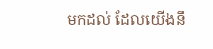មកដល់ ដែលយើងនឹ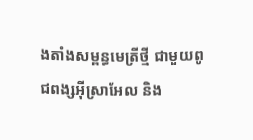ងតាំងសម្ពន្ធមេត្រីថ្មី ជាមួយពូជពង្សអ៊ីស្រាអែល និង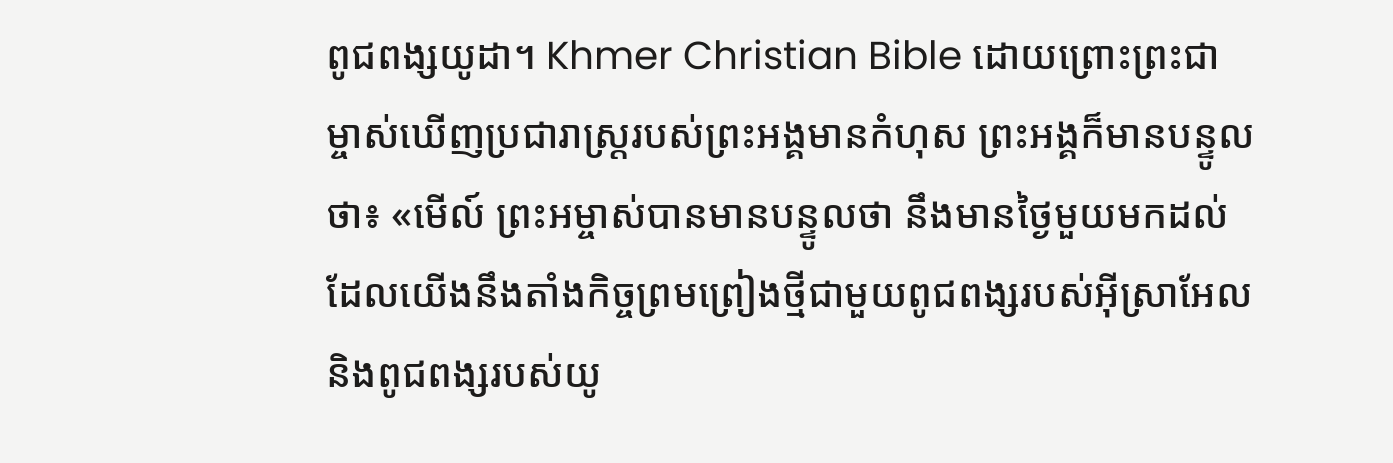ពូជពង្សយូដា។ Khmer Christian Bible ដោយព្រោះព្រះជាម្ចាស់ឃើញប្រជារាស្ដ្ររបស់ព្រះអង្គមានកំហុស ព្រះអង្គក៏មានបន្ទូលថា៖ «មើល៍ ព្រះអម្ចាស់បានមានបន្ទូលថា នឹងមានថ្ងៃមួយមកដល់ ដែលយើងនឹងតាំងកិច្ចព្រមព្រៀងថ្មីជាមួយពូជពង្សរបស់អ៊ីស្រាអែល និងពូជពង្សរបស់យូ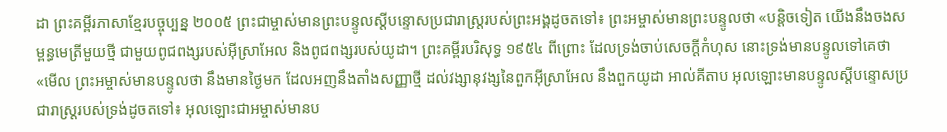ដា ព្រះគម្ពីរភាសាខ្មែរបច្ចុប្បន្ន ២០០៥ ព្រះជាម្ចាស់មានព្រះបន្ទូលស្ដីបន្ទោសប្រជារាស្ត្ររបស់ព្រះអង្គដូចតទៅ៖ ព្រះអម្ចាស់មានព្រះបន្ទូលថា «បន្តិចទៀត យើងនឹងចងសម្ពន្ធមេត្រីមួយថ្មី ជាមួយពូជពង្សរបស់អ៊ីស្រាអែល និងពូជពង្សរបស់យូដា។ ព្រះគម្ពីរបរិសុទ្ធ ១៩៥៤ ពីព្រោះ ដែលទ្រង់ចាប់សេចក្ដីកំហុស នោះទ្រង់មានបន្ទូលទៅគេថា «មើល ព្រះអម្ចាស់មានបន្ទូលថា នឹងមានថ្ងៃមក ដែលអញនឹងតាំងសញ្ញាថ្មី ដល់វង្សានុវង្សនៃពួកអ៊ីស្រាអែល នឹងពួកយូដា អាល់គីតាប អុលឡោះមានបន្ទូលស្ដីបន្ទោសប្រជារាស្ដ្ររបស់ទ្រង់ដូចតទៅ៖ អុលឡោះជាអម្ចាស់មានប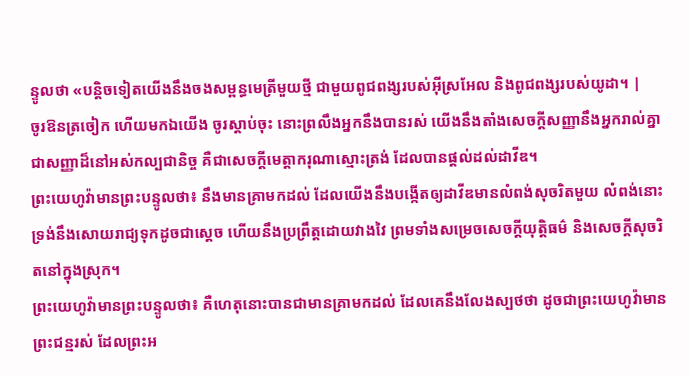ន្ទូលថា «បន្ដិចទៀតយើងនឹងចងសម្ពន្ធមេត្រីមួយថ្មី ជាមួយពូជពង្សរបស់អ៊ីស្រអែល និងពូជពង្សរបស់យូដា។ |
ចូរឱនត្រចៀក ហើយមកឯយើង ចូរស្តាប់ចុះ នោះព្រលឹងអ្នកនឹងបានរស់ យើងនឹងតាំងសេចក្ដីសញ្ញានឹងអ្នករាល់គ្នា ជាសញ្ញាដ៏នៅអស់កល្បជានិច្ច គឺជាសេចក្ដីមេត្តាករុណាស្មោះត្រង់ ដែលបានផ្តល់ដល់ដាវីឌ។
ព្រះយេហូវ៉ាមានព្រះបន្ទូលថា៖ នឹងមានគ្រាមកដល់ ដែលយើងនឹងបង្កើតឲ្យដាវីឌមានលំពង់សុចរិតមួយ លំពង់នោះទ្រង់នឹងសោយរាជ្យទុកដូចជាស្តេច ហើយនឹងប្រព្រឹត្តដោយវាងវៃ ព្រមទាំងសម្រេចសេចក្ដីយុត្តិធម៌ និងសេចក្ដីសុចរិតនៅក្នុងស្រុក។
ព្រះយេហូវ៉ាមានព្រះបន្ទូលថា៖ គឺហេតុនោះបានជាមានគ្រាមកដល់ ដែលគេនឹងលែងស្បថថា ដូចជាព្រះយេហូវ៉ាមានព្រះជន្មរស់ ដែលព្រះអ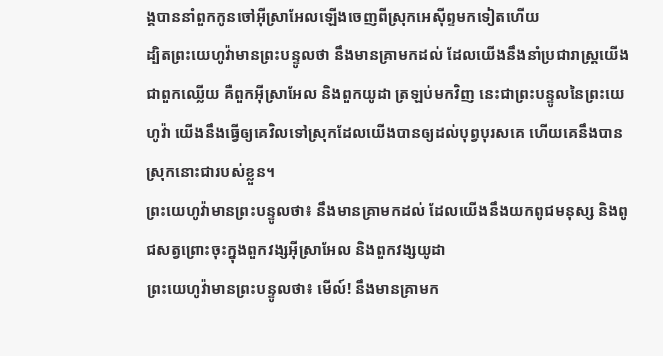ង្គបាននាំពួកកូនចៅអ៊ីស្រាអែលឡើងចេញពីស្រុកអេស៊ីព្ទមកទៀតហើយ
ដ្បិតព្រះយេហូវ៉ាមានព្រះបន្ទូលថា នឹងមានគ្រាមកដល់ ដែលយើងនឹងនាំប្រជារាស្ត្រយើង ជាពួកឈ្លើយ គឺពួកអ៊ីស្រាអែល និងពួកយូដា ត្រឡប់មកវិញ នេះជាព្រះបន្ទូលនៃព្រះយេហូវ៉ា យើងនឹងធ្វើឲ្យគេវិលទៅស្រុកដែលយើងបានឲ្យដល់បុព្វបុរសគេ ហើយគេនឹងបានស្រុកនោះជារបស់ខ្លួន។
ព្រះយេហូវ៉ាមានព្រះបន្ទូលថា៖ នឹងមានគ្រាមកដល់ ដែលយើងនឹងយកពូជមនុស្ស និងពូជសត្វព្រោះចុះក្នុងពួកវង្សអ៊ីស្រាអែល និងពួកវង្សយូដា
ព្រះយេហូវ៉ាមានព្រះបន្ទូលថា៖ មើល៍! នឹងមានគ្រាមក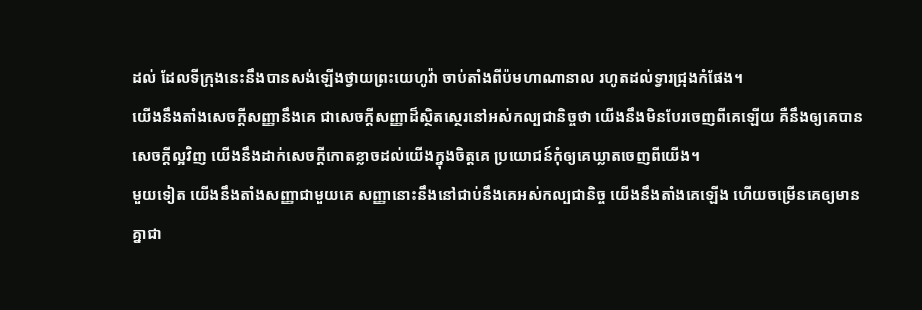ដល់ ដែលទីក្រុងនេះនឹងបានសង់ឡើងថ្វាយព្រះយេហូវ៉ា ចាប់តាំងពីប៉មហាណានាល រហូតដល់ទ្វារជ្រុងកំផែង។
យើងនឹងតាំងសេចក្ដីសញ្ញានឹងគេ ជាសេចក្ដីសញ្ញាដ៏ស្ថិតស្ថេរនៅអស់កល្បជានិច្ចថា យើងនឹងមិនបែរចេញពីគេឡើយ គឺនឹងឲ្យគេបានសេចក្ដីល្អវិញ យើងនឹងដាក់សេចក្ដីកោតខ្លាចដល់យើងក្នុងចិត្តគេ ប្រយោជន៍កុំឲ្យគេឃ្លាតចេញពីយើង។
មួយទៀត យើងនឹងតាំងសញ្ញាជាមួយគេ សញ្ញានោះនឹងនៅជាប់នឹងគេអស់កល្បជានិច្ច យើងនឹងតាំងគេឡើង ហើយចម្រើនគេឲ្យមានគ្នាជា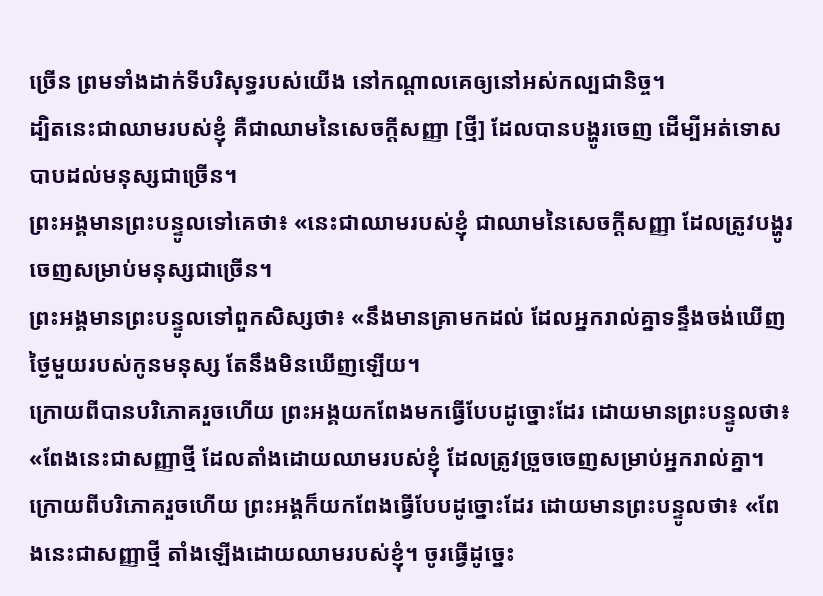ច្រើន ព្រមទាំងដាក់ទីបរិសុទ្ធរបស់យើង នៅកណ្ដាលគេឲ្យនៅអស់កល្បជានិច្ច។
ដ្បិតនេះជាឈាមរបស់ខ្ញុំ គឺជាឈាមនៃសេចក្ដីសញ្ញា [ថ្មី] ដែលបានបង្ហូរចេញ ដើម្បីអត់ទោសបាបដល់មនុស្សជាច្រើន។
ព្រះអង្គមានព្រះបន្ទូលទៅគេថា៖ «នេះជាឈាមរបស់ខ្ញុំ ជាឈាមនៃសេចក្ដីសញ្ញា ដែលត្រូវបង្ហូរចេញសម្រាប់មនុស្សជាច្រើន។
ព្រះអង្គមានព្រះបន្ទូលទៅពួកសិស្សថា៖ «នឹងមានគ្រាមកដល់ ដែលអ្នករាល់គ្នាទន្ទឹងចង់ឃើញថ្ងៃមួយរបស់កូនមនុស្ស តែនឹងមិនឃើញឡើយ។
ក្រោយពីបានបរិភោគរួចហើយ ព្រះអង្គយកពែងមកធ្វើបែបដូច្នោះដែរ ដោយមានព្រះបន្ទូលថា៖ «ពែងនេះជាសញ្ញាថ្មី ដែលតាំងដោយឈាមរបស់ខ្ញុំ ដែលត្រូវច្រួចចេញសម្រាប់អ្នករាល់គ្នា។
ក្រោយពីបរិភោគរួចហើយ ព្រះអង្គក៏យកពែងធ្វើបែបដូច្នោះដែរ ដោយមានព្រះបន្ទូលថា៖ «ពែងនេះជាសញ្ញាថ្មី តាំងឡើងដោយឈាមរបស់ខ្ញុំ។ ចូរធ្វើដូច្នេះ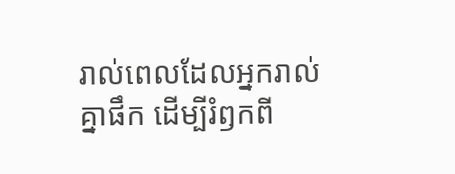រាល់ពេលដែលអ្នករាល់គ្នាផឹក ដើម្បីរំឭកពី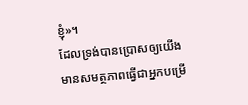ខ្ញុំ»។
ដែលទ្រង់បានប្រោសឲ្យយើងមានសមត្ថភាពធ្វើជាអ្នកបម្រើ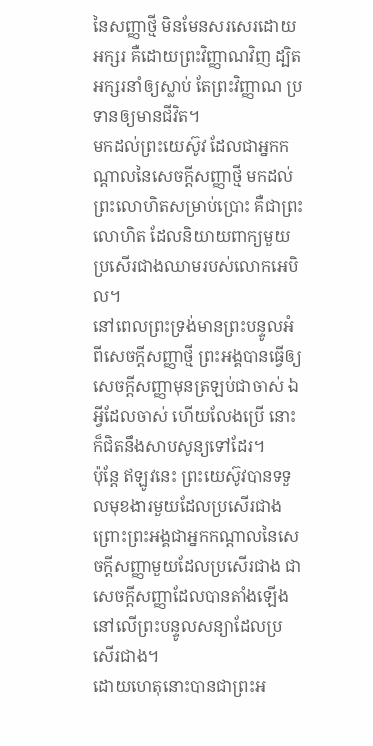នៃសញ្ញាថ្មី មិនមែនសរសេរដោយអក្សរ គឺដោយព្រះវិញ្ញាណវិញ ដ្បិតអក្សរនាំឲ្យស្លាប់ តែព្រះវិញ្ញាណ ប្រទានឲ្យមានជីវិត។
មកដល់ព្រះយេស៊ូវ ដែលជាអ្នកកណ្តាលនៃសេចក្ដីសញ្ញាថ្មី មកដល់ព្រះលោហិតសម្រាប់ប្រោះ គឺជាព្រះលោហិត ដែលនិយាយពាក្យមួយប្រសើរជាងឈាមរបស់លោកអេបិល។
នៅពេលព្រះទ្រង់មានព្រះបន្ទូលអំពីសេចក្ដីសញ្ញាថ្មី ព្រះអង្គបានធ្វើឲ្យសេចក្ដីសញ្ញាមុនត្រឡប់ជាចាស់ ឯអ្វីដែលចាស់ ហើយលែងប្រើ នោះក៏ជិតនឹងសាបសូន្យទៅដែរ។
ប៉ុន្ដែ ឥឡូវនេះ ព្រះយេស៊ូវបានទទួលមុខងារមួយដែលប្រសើរជាង ព្រោះព្រះអង្គជាអ្នកកណ្ដាលនៃសេចក្ដីសញ្ញាមួយដែលប្រសើរជាង ជាសេចក្ដីសញ្ញាដែលបានតាំងឡើងនៅលើព្រះបន្ទូលសន្យាដែលប្រសើរជាង។
ដោយហេតុនោះបានជាព្រះអ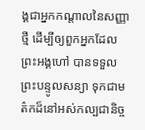ង្គជាអ្នកកណ្តាលនៃសញ្ញាថ្មី ដើម្បីឲ្យពួកអ្នកដែលព្រះអង្គហៅ បានទទួលព្រះបន្ទូលសន្យា ទុកជាមត៌កដ៏នៅអស់កល្បជានិច្ច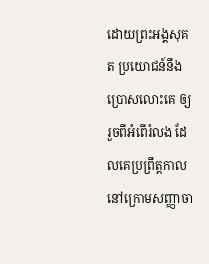ដោយព្រះអង្គសុគត ប្រយោជន៍នឹងប្រោសលោះគេ ឲ្យរួចពីអំពើរំលង ដែលគេប្រព្រឹត្តកាលនៅក្រោមសញ្ញាចា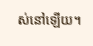ស់នៅឡើយ។